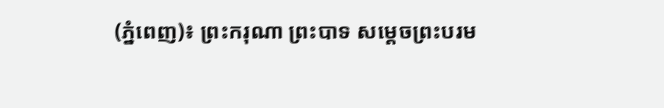(ភ្នំពេញ)៖ ព្រះករុណា ព្រះបាទ សម្តេចព្រះបរម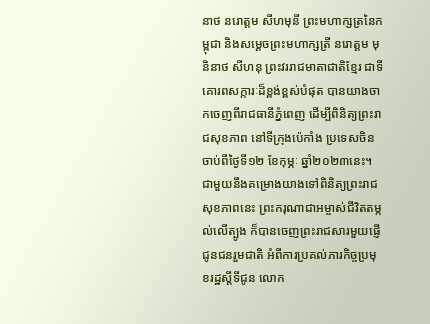នាថ នរោត្តម សីហមុនី ព្រះមហាក្សត្រនៃកម្ពុជា និងសម្តេចព្រះមហាក្សត្រី នរោត្តម មុនិនាថ សីហនុ ព្រះវររាជមាតាជាតិខ្មែរ ជាទីគោរពសក្ការៈដ៏ខ្ពង់ខ្ពស់បំផុត បានយាងចាកចេញពីរាជធានីភ្នំពេញ ដើម្បីពិនិត្យព្រះរាជសុខភាព នៅទីក្រុងប៉េកាំង ប្រទេសចិន ចាប់ពីថ្ងៃទី១២ ខែកុម្ភៈ ឆ្នាំ២០២៣នេះ។
ជាមួយនឹងគម្រោងយាងទៅពិនិត្យព្រះរាជសុខភាពនេះ ព្រះករុណាជាអម្ចាស់ជីវិតតម្កល់លើត្បូង ក៏បានចេញព្រះរាជសារមួយផ្ញើជូនជនរួមជាតិ អំពីការប្រគល់ភារកិច្ចប្រមុខរដ្ឋស្តីទីជូន លោក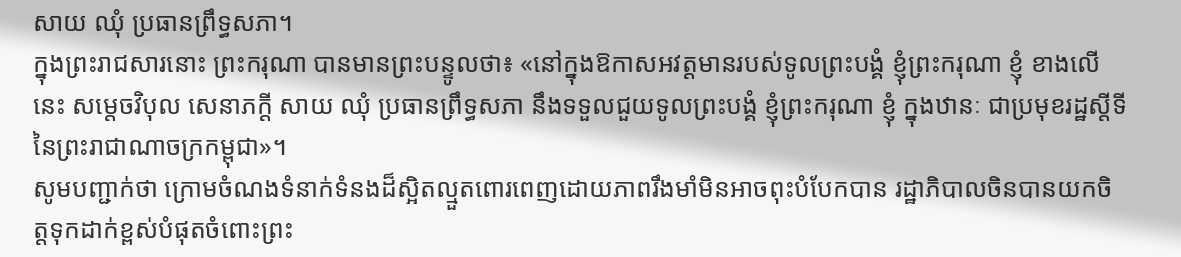សាយ ឈុំ ប្រធានព្រឹទ្ធសភា។
ក្នុងព្រះរាជសារនោះ ព្រះករុណា បានមានព្រះបន្ទូលថា៖ «នៅក្នុងឱកាសអវត្តមានរបស់ទូលព្រះបង្គំ ខ្ញុំព្រះករុណា ខ្ញុំ ខាងលើនេះ សម្តេចវិបុល សេនាភក្តី សាយ ឈុំ ប្រធានព្រឹទ្ធសភា នឹងទទួលជួយទូលព្រះបង្គំ ខ្ញុំព្រះករុណា ខ្ញុំ ក្នុងឋានៈ ជាប្រមុខរដ្ឋស្តីទី នៃព្រះរាជាណាចក្រកម្ពុជា»។
សូមបញ្ជាក់ថា ក្រោមចំណងទំនាក់ទំនងដ៏ស្អិតល្មួតពោរពេញដោយភាពរឹងមាំមិនអាចពុះបំបែកបាន រដ្ឋាភិបាលចិនបានយកចិត្តទុកដាក់ខ្ពស់បំផុតចំពោះព្រះ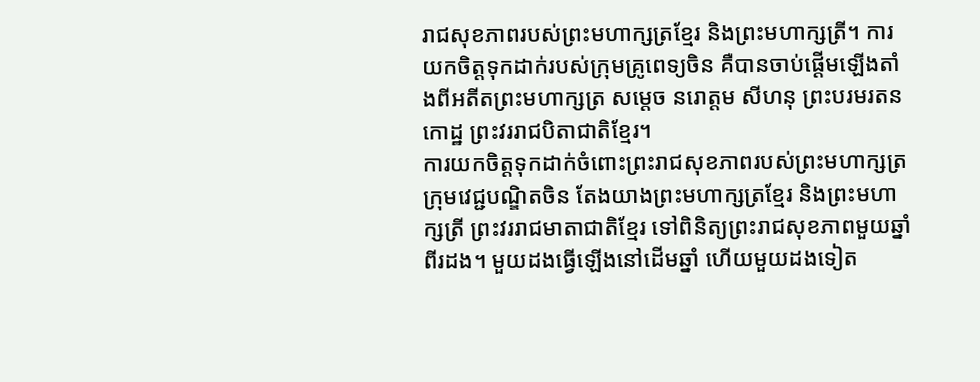រាជសុខភាពរបស់ព្រះមហាក្សត្រខ្មែរ និងព្រះមហាក្សត្រី។ ការយកចិត្តទុកដាក់របស់ក្រុមគ្រូពេទ្យចិន គឺបានចាប់ផ្តើមឡើងតាំងពីអតីតព្រះមហាក្សត្រ សម្តេច នរោត្តម សីហនុ ព្រះបរមរតនកោដ្ឋ ព្រះវររាជបិតាជាតិខ្មែរ។
ការយកចិត្តទុកដាក់ចំពោះព្រះរាជសុខភាពរបស់ព្រះមហាក្សត្រ ក្រុមវេជ្ជបណ្ឌិតចិន តែងយាងព្រះមហាក្សត្រខ្មែរ និងព្រះមហាក្សត្រី ព្រះវររាជមាតាជាតិខ្មែរ ទៅពិនិត្យព្រះរាជសុខភាពមួយឆ្នាំពីរដង។ មួយដងធ្វើឡើងនៅដើមឆ្នាំ ហើយមួយដងទៀត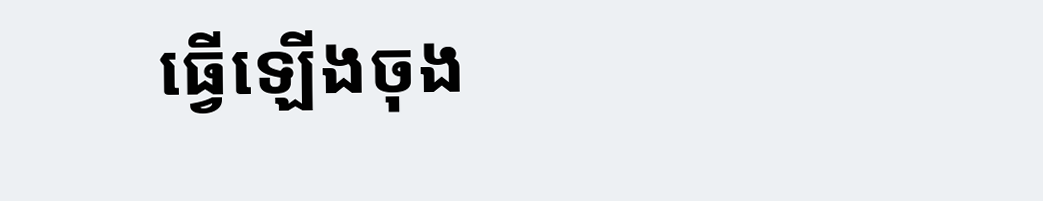ធ្វើឡើងចុង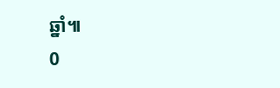ឆ្នាំ៕
0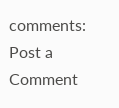comments:
Post a Comment